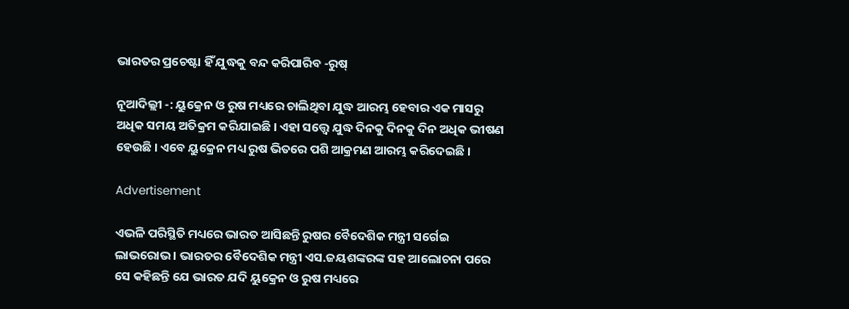ଭାରତର ପ୍ରଚେଷ୍ଟା ହିଁ ଯୁଦ୍ଧକୁ ବନ୍ଦ କରିପାରିବ -ରୁଷ୍‌

ନୂଆଦିଲ୍ଲୀ -: ୟୁକ୍ରେନ ଓ ରୁଷ ମଧ୍ୟରେ ଚାଲିଥିବା ଯୁଦ୍ଧ ଆରମ୍ଭ ହେବାର ଏକ ମାସରୁ ଅଧିକ ସମୟ ଅତିକ୍ରମ କରିଯାଇଛି । ଏହା ସତ୍ତ୍ୱେ ଯୁଦ୍ଧ ଦିନକୁ ଦିନକୁ ଦିନ ଅଧିକ ଭୀଷଣ ହେଉଛି । ଏବେ ୟୁକ୍ରେନ ମଧ୍ୟ ରୁଷ ଭିତରେ ପଶି ଆକ୍ରମଣ ଆରମ୍ଭ କରିଦେଇଛି ।

Advertisement

ଏଭଳି ପରିସ୍ଥିତି ମଧ୍ୟରେ ଭାରତ ଆସିଛନ୍ତି ରୁଷର ବୈଦେଶିକ ମନ୍ତ୍ରୀ ସର୍ଗେଇ ଲାଭରୋଭ । ଭାରତର ବୈଦେଶିକ ମନ୍ତ୍ରୀ ଏସ.ଜୟଶଙ୍କରଙ୍କ ସହ ଆଲୋଚନା ପରେ ସେ କହିଛନ୍ତି ଯେ ଭାରତ ଯଦି ୟୁକ୍ରେନ ଓ ରୁଷ ମଧ୍ୟରେ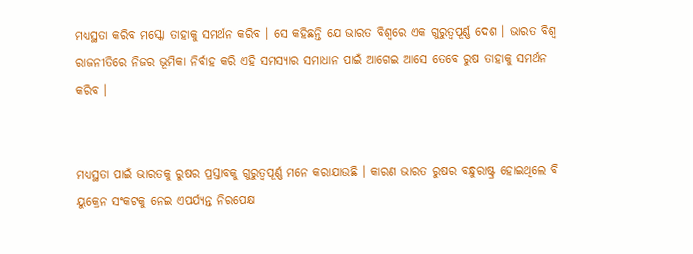ମଧ୍ୟସ୍ଥତା କରିବ ମସ୍କୋ ତାହାକୁ ସମର୍ଥନ କରିବ । ସେ କହିଛନ୍ତି ଯେ ଭାରତ ବିଶ୍ୱରେ ଏକ ଗୁରୁତ୍ୱପୂର୍ଣ୍ଣ ଦେଶ । ଭାରତ ବିଶ୍ୱ ରାଜନୀତିରେ ନିଜର ଭୂମିକା ନିର୍ବାହ କରି ଏହି ସମସ୍ୟାର ସମାଧାନ ପାଇଁ ଆଗେଇ ଆସେ ତେବେ ରୁଷ ତାହାକୁ ସମର୍ଥନ କରିବ ।


ମଧ୍ୟସ୍ଥତା ପାଇଁ ଭାରତକୁ ରୁଷର ପ୍ରସ୍ତାବକୁ ଗୁରୁତ୍ୱପୂର୍ଣ୍ଣ ମନେ କରାଯାଉଛି । କାରଣ ଭାରତ ରୁଷର ବନ୍ଧୁରାଷ୍ଟ୍ର ହୋଇଥିଲେ ବି ୟୁକ୍ରେନ ସଂକଟକୁ ନେଇ ଏପର୍ଯ୍ୟନ୍ତ ନିରପେକ୍ଷ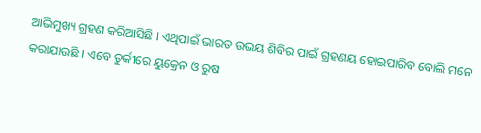ଆଭିମୁଖ୍ୟ ଗ୍ରହଣ କରିଆସିଛି । ଏଥିପାଇଁ ଭାରତ ଉଭୟ ଶିବିର ପାଇଁ ଗ୍ରହଣୟ ହୋଇପାରିବ ବୋଲି ମନେ କରାଯାଉଛି । ଏବେ ତୁର୍କୀରେ ୟୁକ୍ରେନ ଓ ରୁଷ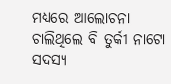ମଧ୍ୟରେ ଆଲୋଚନା ଚାଲିଥିଲେ ବି ତୁର୍କୀ ନାଟୋ ସଦସ୍ୟ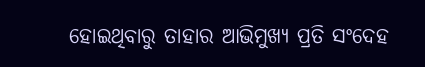ହୋଇଥିବାରୁ ତାହାର ଆଭିମୁଖ୍ୟ ପ୍ରତି ସଂଦେହ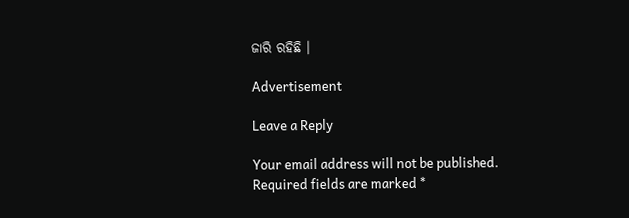ଜାରି ରହିଛି ।

Advertisement

Leave a Reply

Your email address will not be published. Required fields are marked *